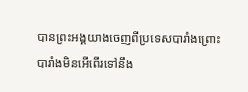បានព្រះអង្គយាងចេញពីប្រទេសបារាំងព្រោះបារាំងមិនអើពើរទៅនឹង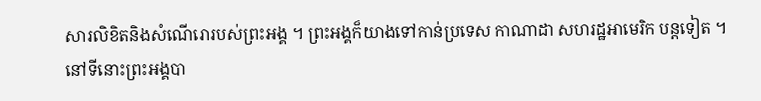សារលិខិតនិងសំណើរោរបស់ព្រះអង្គ ។ ព្រះអង្គក៏យាងទៅកាន់ប្រទេស កាណាដា សហរដ្ឋអាមេរិក បន្តទៀត ។ នៅទីនោះព្រះអង្គបា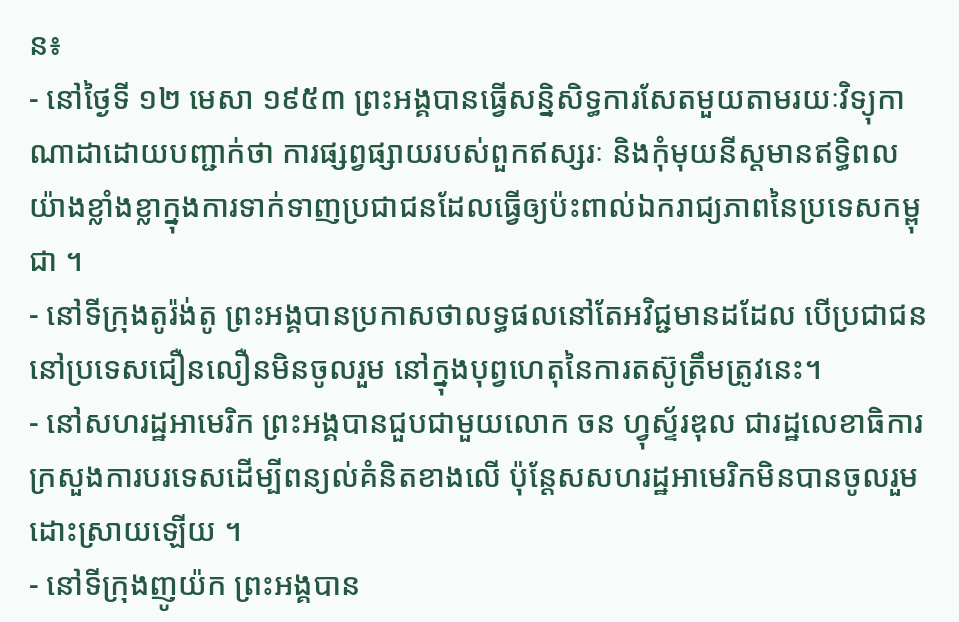ន៖
- នៅថ្ងៃទី ១២ មេសា ១៩៥៣ ព្រះអង្គបានធ្វើសន្និសិទ្ធការសែតមួយតាមរយៈវិទ្យុកាណាដាដោយបញ្ជាក់ថា ការផ្សព្វផ្សាយរបស់ពួកឥស្សរៈ និងកុំមុយនីស្តមានឥទ្ធិពលយ៉ាងខ្លាំងខ្លាក្នុងការទាក់ទាញប្រជាជនដែលធ្វើឲ្យប៉ះពាល់ឯករាជ្យភាពនៃប្រទេសកម្ពុជា ។
- នៅទីក្រុងតូរ៉ង់តូ ព្រះអង្គបានប្រកាសថាលទ្ធផលនៅតែអវិជ្ជមានដដែល បើប្រជាជននៅប្រទេសជឿនលឿនមិនចូលរួម នៅក្នុងបុព្វហេតុនៃការតស៊ូត្រឹមត្រូវនេះ។
- នៅសហរដ្ឋអាមេរិក ព្រះអង្គបានជួបជាមួយលោក ចន ហ្វុស្ទ័រឌុល ជារដ្ឋលេខាធិការក្រសួងការបរទេសដើម្បីពន្យល់គំនិតខាងលើ ប៉ុន្តែសសហរដ្ឋអាមេរិកមិនបានចូលរួមដោះស្រាយឡើយ ។
- នៅទីក្រុងញូយ៉ក ព្រះអង្គបាន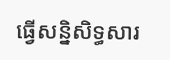ធ្វើសន្និសិទ្ធសារ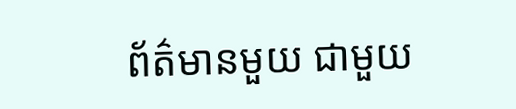ព័ត៌មានមួយ ជាមួយ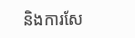និងការសែ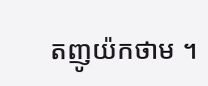តញូយ៉កថាម ។